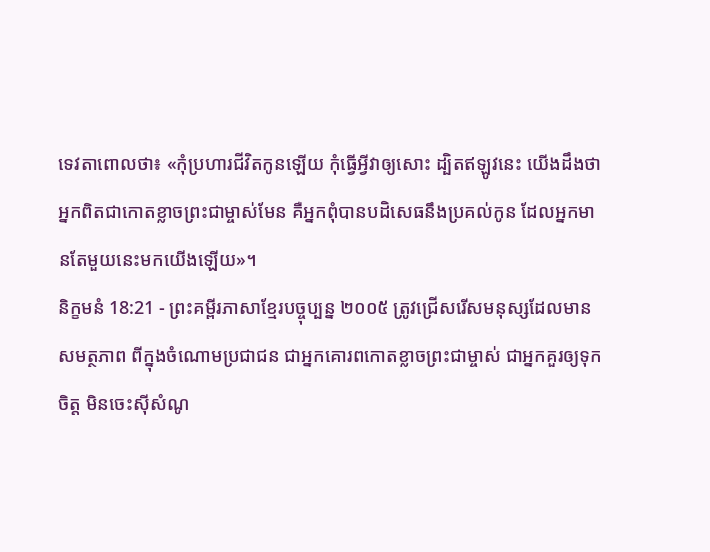ទេវតាពោលថា៖ «កុំប្រហារជីវិតកូនឡើយ កុំធ្វើអ្វីវាឲ្យសោះ ដ្បិតឥឡូវនេះ យើងដឹងថាអ្នកពិតជាកោតខ្លាចព្រះជាម្ចាស់មែន គឺអ្នកពុំបានបដិសេធនឹងប្រគល់កូន ដែលអ្នកមានតែមួយនេះមកយើងឡើយ»។
និក្ខមនំ 18:21 - ព្រះគម្ពីរភាសាខ្មែរបច្ចុប្បន្ន ២០០៥ ត្រូវជ្រើសរើសមនុស្សដែលមានសមត្ថភាព ពីក្នុងចំណោមប្រជាជន ជាអ្នកគោរពកោតខ្លាចព្រះជាម្ចាស់ ជាអ្នកគួរឲ្យទុកចិត្ត មិនចេះស៊ីសំណូ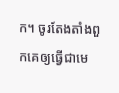ក។ ចូរតែងតាំងពួកគេឲ្យធ្វើជាមេ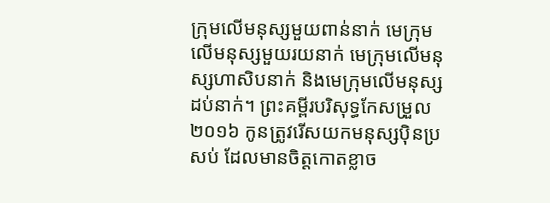ក្រុមលើមនុស្សមួយពាន់នាក់ មេក្រុមលើមនុស្សមួយរយនាក់ មេក្រុមលើមនុស្សហាសិបនាក់ និងមេក្រុមលើមនុស្សដប់នាក់។ ព្រះគម្ពីរបរិសុទ្ធកែសម្រួល ២០១៦ កូនត្រូវរើសយកមនុស្សប៉ិនប្រសប់ ដែលមានចិត្តកោតខ្លាច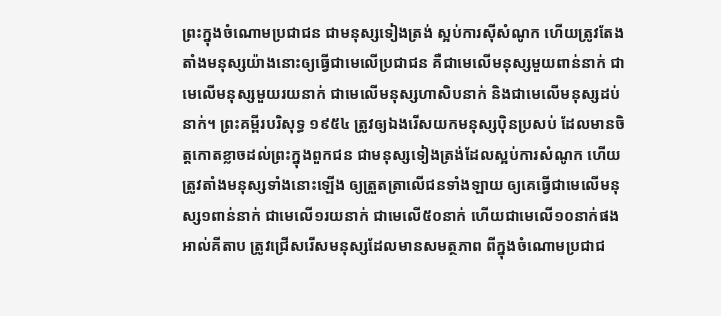ព្រះក្នុងចំណោមប្រជាជន ជាមនុស្សទៀងត្រង់ ស្អប់ការស៊ីសំណូក ហើយត្រូវតែងតាំងមនុស្សយ៉ាងនោះឲ្យធ្វើជាមេលើប្រជាជន គឺជាមេលើមនុស្សមួយពាន់នាក់ ជាមេលើមនុស្សមួយរយនាក់ ជាមេលើមនុស្សហាសិបនាក់ និងជាមេលើមនុស្សដប់នាក់។ ព្រះគម្ពីរបរិសុទ្ធ ១៩៥៤ ត្រូវឲ្យឯងរើសយកមនុស្សប៉ិនប្រសប់ ដែលមានចិត្តកោតខ្លាចដល់ព្រះក្នុងពួកជន ជាមនុស្សទៀងត្រង់ដែលស្អប់ការសំណូក ហើយត្រូវតាំងមនុស្សទាំងនោះឡើង ឲ្យត្រួតត្រាលើជនទាំងឡាយ ឲ្យគេធ្វើជាមេលើមនុស្ស១ពាន់នាក់ ជាមេលើ១រយនាក់ ជាមេលើ៥០នាក់ ហើយជាមេលើ១០នាក់ផង អាល់គីតាប ត្រូវជ្រើសរើសមនុស្សដែលមានសមត្ថភាព ពីក្នុងចំណោមប្រជាជ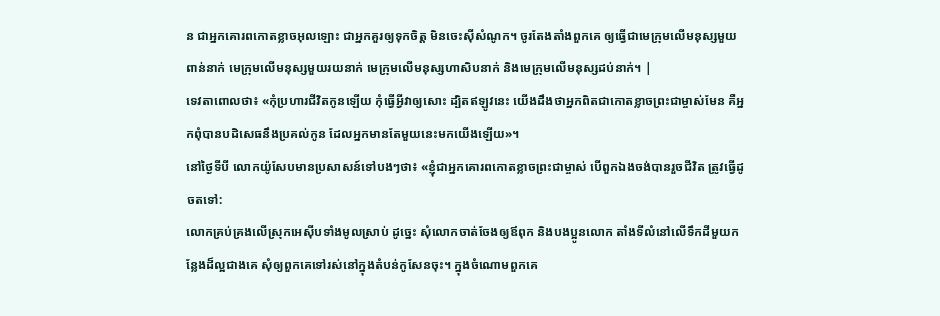ន ជាអ្នកគោរពកោតខ្លាចអុលឡោះ ជាអ្នកគួរឲ្យទុកចិត្ត មិនចេះស៊ីសំណូក។ ចូរតែងតាំងពួកគេ ឲ្យធ្វើជាមេក្រុមលើមនុស្សមួយពាន់នាក់ មេក្រុមលើមនុស្សមួយរយនាក់ មេក្រុមលើមនុស្សហាសិបនាក់ និងមេក្រុមលើមនុស្សដប់នាក់។ |
ទេវតាពោលថា៖ «កុំប្រហារជីវិតកូនឡើយ កុំធ្វើអ្វីវាឲ្យសោះ ដ្បិតឥឡូវនេះ យើងដឹងថាអ្នកពិតជាកោតខ្លាចព្រះជាម្ចាស់មែន គឺអ្នកពុំបានបដិសេធនឹងប្រគល់កូន ដែលអ្នកមានតែមួយនេះមកយើងឡើយ»។
នៅថ្ងៃទីបី លោកយ៉ូសែបមានប្រសាសន៍ទៅបងៗថា៖ «ខ្ញុំជាអ្នកគោរពកោតខ្លាចព្រះជាម្ចាស់ បើពួកឯងចង់បានរួចជីវិត ត្រូវធ្វើដូចតទៅ:
លោកគ្រប់គ្រងលើស្រុកអេស៊ីបទាំងមូលស្រាប់ ដូច្នេះ សុំលោកចាត់ចែងឲ្យឪពុក និងបងប្អូនលោក តាំងទីលំនៅលើទឹកដីមួយកន្លែងដ៏ល្អជាងគេ សុំឲ្យពួកគេទៅរស់នៅក្នុងតំបន់កូសែនចុះ។ ក្នុងចំណោមពួកគេ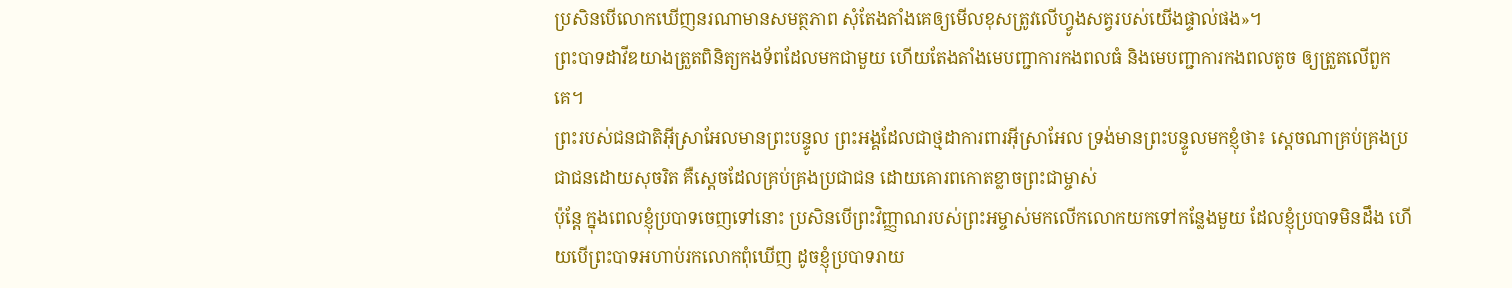ប្រសិនបើលោកឃើញនរណាមានសមត្ថភាព សុំតែងតាំងគេឲ្យមើលខុសត្រូវលើហ្វូងសត្វរបស់យើងផ្ទាល់ផង»។
ព្រះបាទដាវីឌយាងត្រួតពិនិត្យកងទ័ពដែលមកជាមួយ ហើយតែងតាំងមេបញ្ជាការកងពលធំ និងមេបញ្ជាការកងពលតូច ឲ្យត្រួតលើពួកគេ។
ព្រះរបស់ជនជាតិអ៊ីស្រាអែលមានព្រះបន្ទូល ព្រះអង្គដែលជាថ្មដាការពារអ៊ីស្រាអែល ទ្រង់មានព្រះបន្ទូលមកខ្ញុំថា៖ ស្ដេចណាគ្រប់គ្រងប្រជាជនដោយសុចរិត គឺស្ដេចដែលគ្រប់គ្រងប្រជាជន ដោយគោរពកោតខ្លាចព្រះជាម្ចាស់
ប៉ុន្តែ ក្នុងពេលខ្ញុំប្របាទចេញទៅនោះ ប្រសិនបើព្រះវិញ្ញាណរបស់ព្រះអម្ចាស់មកលើកលោកយកទៅកន្លែងមួយ ដែលខ្ញុំប្របាទមិនដឹង ហើយបើព្រះបាទអហាប់រកលោកពុំឃើញ ដូចខ្ញុំប្របាទរាយ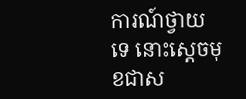ការណ៍ថ្វាយទេ នោះស្ដេចមុខជាស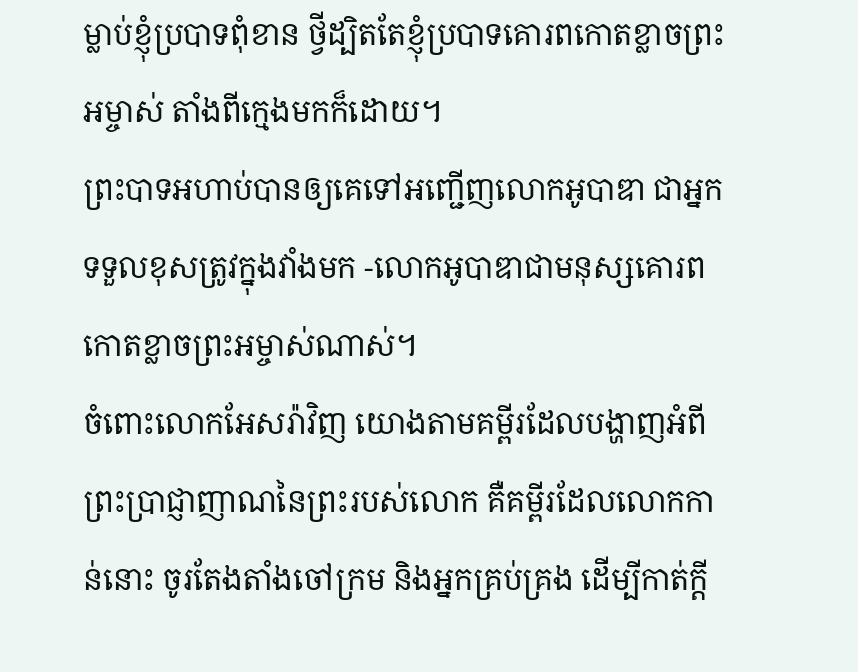ម្លាប់ខ្ញុំប្របាទពុំខាន ថ្វីដ្បិតតែខ្ញុំប្របាទគោរពកោតខ្លាចព្រះអម្ចាស់ តាំងពីក្មេងមកក៏ដោយ។
ព្រះបាទអហាប់បានឲ្យគេទៅអញ្ជើញលោកអូបាឌា ជាអ្នកទទួលខុសត្រូវក្នុងវាំងមក -លោកអូបាឌាជាមនុស្សគោរពកោតខ្លាចព្រះអម្ចាស់ណាស់។
ចំពោះលោកអែសរ៉ាវិញ យោងតាមគម្ពីរដែលបង្ហាញអំពីព្រះប្រាជ្ញាញាណនៃព្រះរបស់លោក គឺគម្ពីរដែលលោកកាន់នោះ ចូរតែងតាំងចៅក្រម និងអ្នកគ្រប់គ្រង ដើម្បីកាត់ក្ដី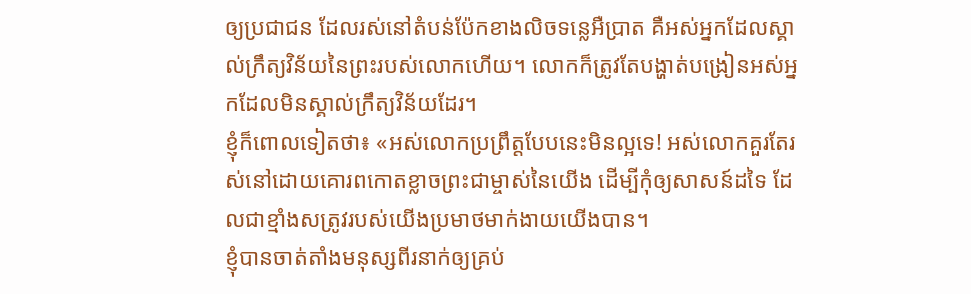ឲ្យប្រជាជន ដែលរស់នៅតំបន់ប៉ែកខាងលិចទន្លេអឺប្រាត គឺអស់អ្នកដែលស្គាល់ក្រឹត្យវិន័យនៃព្រះរបស់លោកហើយ។ លោកក៏ត្រូវតែបង្ហាត់បង្រៀនអស់អ្នកដែលមិនស្គាល់ក្រឹត្យវិន័យដែរ។
ខ្ញុំក៏ពោលទៀតថា៖ «អស់លោកប្រព្រឹត្តបែបនេះមិនល្អទេ! អស់លោកគួរតែរស់នៅដោយគោរពកោតខ្លាចព្រះជាម្ចាស់នៃយើង ដើម្បីកុំឲ្យសាសន៍ដទៃ ដែលជាខ្មាំងសត្រូវរបស់យើងប្រមាថមាក់ងាយយើងបាន។
ខ្ញុំបានចាត់តាំងមនុស្សពីរនាក់ឲ្យគ្រប់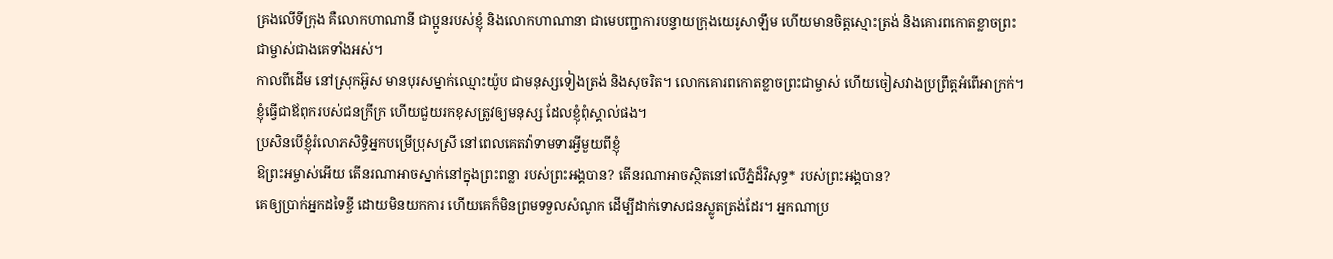គ្រងលើទីក្រុង គឺលោកហាណានី ជាប្អូនរបស់ខ្ញុំ និងលោកហាណានា ជាមេបញ្ជាការបន្ទាយក្រុងយេរូសាឡឹម ហើយមានចិត្តស្មោះត្រង់ និងគោរពកោតខ្លាចព្រះជាម្ចាស់ជាងគេទាំងអស់។
កាលពីដើម នៅស្រុកអ៊ូស មានបុរសម្នាក់ឈ្មោះយ៉ូប ជាមនុស្សទៀងត្រង់ និងសុចរិត។ លោកគោរពកោតខ្លាចព្រះជាម្ចាស់ ហើយចៀសវាងប្រព្រឹត្តអំពើអាក្រក់។
ខ្ញុំធ្វើជាឪពុករបស់ជនក្រីក្រ ហើយជួយរកខុសត្រូវឲ្យមនុស្ស ដែលខ្ញុំពុំស្គាល់ផង។
ប្រសិនបើខ្ញុំរំលោភសិទ្ធិអ្នកបម្រើប្រុសស្រី នៅពេលគេតវ៉ាទាមទារអ្វីមួយពីខ្ញុំ
ឱព្រះអម្ចាស់អើយ តើនរណាអាចស្នាក់នៅក្នុងព្រះពន្លា របស់ព្រះអង្គបាន? តើនរណាអាចស្ថិតនៅលើភ្នំដ៏វិសុទ្ធ* របស់ព្រះអង្គបាន?
គេឲ្យប្រាក់អ្នកដទៃខ្ចី ដោយមិនយកការ ហើយគេក៏មិនព្រមទទួលសំណូក ដើម្បីដាក់ទោសជនស្លូតត្រង់ដែរ។ អ្នកណាប្រ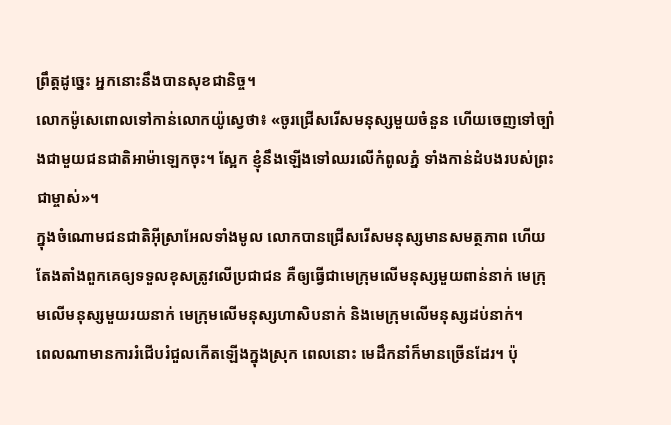ព្រឹត្តដូច្នេះ អ្នកនោះនឹងបានសុខជានិច្ច។
លោកម៉ូសេពោលទៅកាន់លោកយ៉ូស្វេថា៖ «ចូរជ្រើសរើសមនុស្សមួយចំនួន ហើយចេញទៅច្បាំងជាមួយជនជាតិអាម៉ាឡេកចុះ។ ស្អែក ខ្ញុំនឹងឡើងទៅឈរលើកំពូលភ្នំ ទាំងកាន់ដំបងរបស់ព្រះជាម្ចាស់»។
ក្នុងចំណោមជនជាតិអ៊ីស្រាអែលទាំងមូល លោកបានជ្រើសរើសមនុស្សមានសមត្ថភាព ហើយតែងតាំងពួកគេឲ្យទទួលខុសត្រូវលើប្រជាជន គឺឲ្យធ្វើជាមេក្រុមលើមនុស្សមួយពាន់នាក់ មេក្រុមលើមនុស្សមួយរយនាក់ មេក្រុមលើមនុស្សហាសិបនាក់ និងមេក្រុមលើមនុស្សដប់នាក់។
ពេលណាមានការរំជើបរំជួលកើតឡើងក្នុងស្រុក ពេលនោះ មេដឹកនាំក៏មានច្រើនដែរ។ ប៉ុ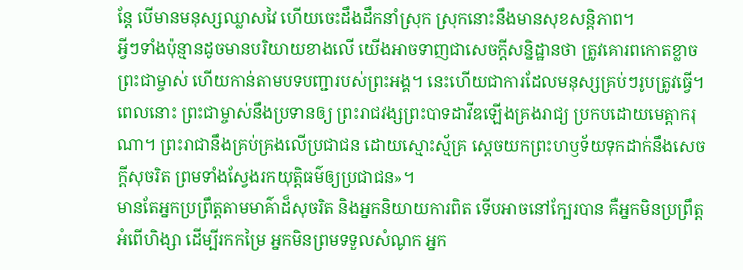ន្តែ បើមានមនុស្សឈ្លាសវៃ ហើយចេះដឹងដឹកនាំស្រុក ស្រុកនោះនឹងមានសុខសន្តិភាព។
អ្វីៗទាំងប៉ុន្មានដូចមានបរិយាយខាងលើ យើងអាចទាញជាសេចក្ដីសន្និដ្ឋានថា ត្រូវគោរពកោតខ្លាចព្រះជាម្ចាស់ ហើយកាន់តាមបទបញ្ជារបស់ព្រះអង្គ។ នេះហើយជាការដែលមនុស្សគ្រប់ៗរូបត្រូវធ្វើ។
ពេលនោះ ព្រះជាម្ចាស់នឹងប្រទានឲ្យ ព្រះរាជវង្សព្រះបាទដាវីឌឡើងគ្រងរាជ្យ ប្រកបដោយមេត្តាករុណា។ ព្រះរាជានឹងគ្រប់គ្រងលើប្រជាជន ដោយស្មោះស្ម័គ្រ ស្ដេចយកព្រះហឫទ័យទុកដាក់នឹងសេចក្ដីសុចរិត ព្រមទាំងស្វែងរកយុត្តិធម៌ឲ្យប្រជាជន»។
មានតែអ្នកប្រព្រឹត្តតាមមាគ៌ាដ៏សុចរិត និងអ្នកនិយាយការពិត ទើបអាចនៅក្បែរបាន គឺអ្នកមិនប្រព្រឹត្តអំពើហិង្សា ដើម្បីរកកម្រៃ អ្នកមិនព្រមទទួលសំណូក អ្នក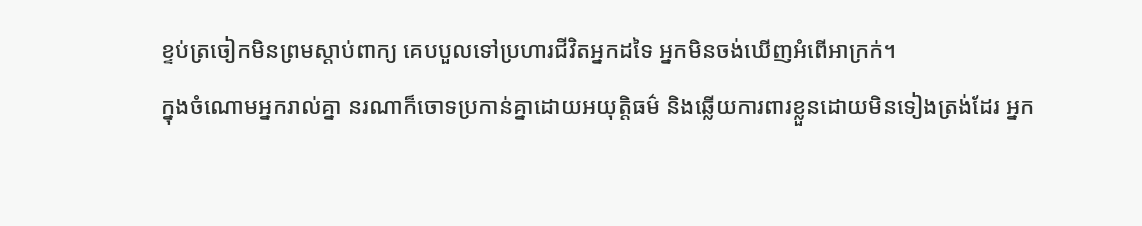ខ្ទប់ត្រចៀកមិនព្រមស្ដាប់ពាក្យ គេបបួលទៅប្រហារជីវិតអ្នកដទៃ អ្នកមិនចង់ឃើញអំពើអាក្រក់។
ក្នុងចំណោមអ្នករាល់គ្នា នរណាក៏ចោទប្រកាន់គ្នាដោយអយុត្តិធម៌ និងឆ្លើយការពារខ្លួនដោយមិនទៀងត្រង់ដែរ អ្នក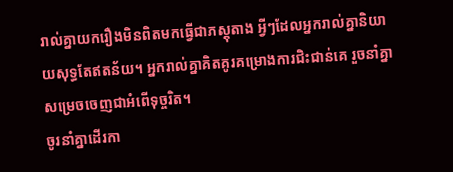រាល់គ្នាយករឿងមិនពិតមកធ្វើជាភស្ដុតាង អ្វីៗដែលអ្នករាល់គ្នានិយាយសុទ្ធតែឥតន័យ។ អ្នករាល់គ្នាគិតគូរគម្រោងការជិះជាន់គេ រួចនាំគ្នាសម្រេចចេញជាអំពើទុច្ចរិត។
ចូរនាំគ្នាដើរកា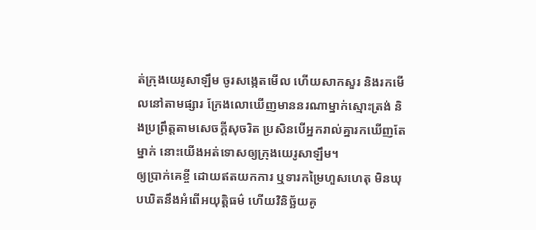ត់ក្រុងយេរូសាឡឹម ចូរសង្កេតមើល ហើយសាកសួរ និងរកមើលនៅតាមផ្សារ ក្រែងលោឃើញមាននរណាម្នាក់ស្មោះត្រង់ និងប្រព្រឹត្តតាមសេចក្ដីសុចរិត ប្រសិនបើអ្នករាល់គ្នារកឃើញតែម្នាក់ នោះយើងអត់ទោសឲ្យក្រុងយេរូសាឡឹម។
ឲ្យប្រាក់គេខ្ចី ដោយឥតយកការ ឬទារកម្រៃហួសហេតុ មិនឃុបឃិតនឹងអំពើអយុត្តិធម៌ ហើយវិនិច្ឆ័យគូ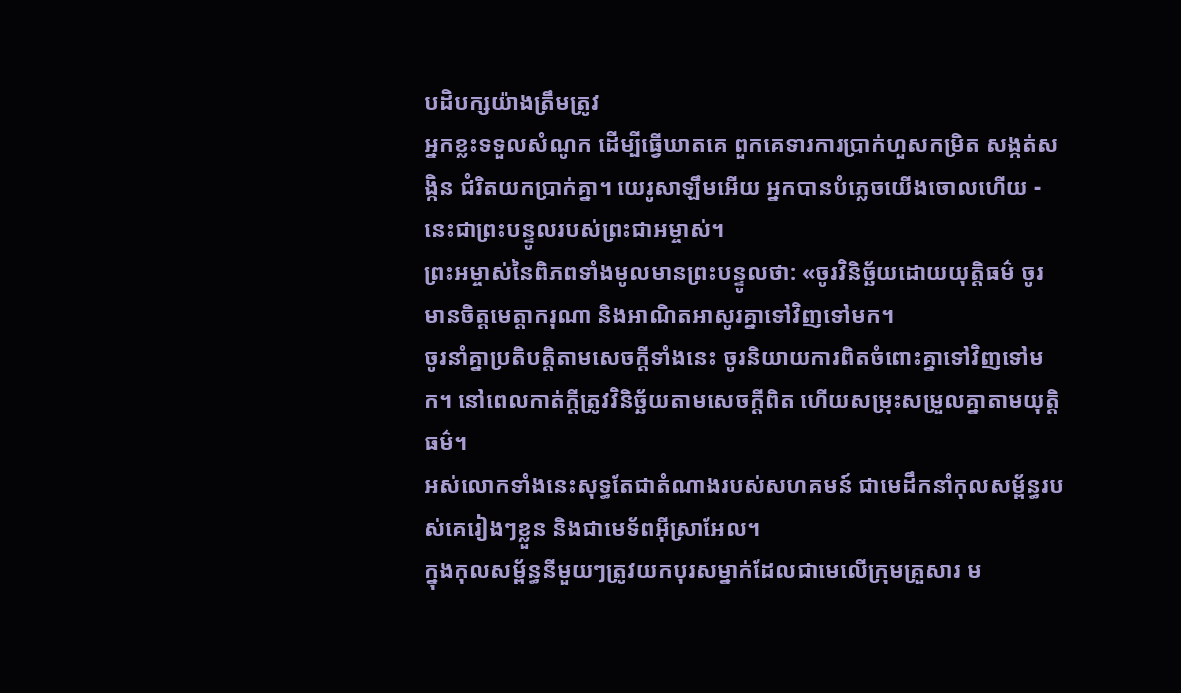បដិបក្សយ៉ាងត្រឹមត្រូវ
អ្នកខ្លះទទួលសំណូក ដើម្បីធ្វើឃាតគេ ពួកគេទារការប្រាក់ហួសកម្រិត សង្កត់សង្កិន ជំរិតយកប្រាក់គ្នា។ យេរូសាឡឹមអើយ អ្នកបានបំភ្លេចយើងចោលហើយ - នេះជាព្រះបន្ទូលរបស់ព្រះជាអម្ចាស់។
ព្រះអម្ចាស់នៃពិភពទាំងមូលមានព្រះបន្ទូលថា: «ចូរវិនិច្ឆ័យដោយយុត្តិធម៌ ចូរមានចិត្តមេត្តាករុណា និងអាណិតអាសូរគ្នាទៅវិញទៅមក។
ចូរនាំគ្នាប្រតិបត្តិតាមសេចក្ដីទាំងនេះ ចូរនិយាយការពិតចំពោះគ្នាទៅវិញទៅមក។ នៅពេលកាត់ក្ដីត្រូវវិនិច្ឆ័យតាមសេចក្ដីពិត ហើយសម្រុះសម្រួលគ្នាតាមយុត្តិធម៌។
អស់លោកទាំងនេះសុទ្ធតែជាតំណាងរបស់សហគមន៍ ជាមេដឹកនាំកុលសម្ព័ន្ធរបស់គេរៀងៗខ្លួន និងជាមេទ័ពអ៊ីស្រាអែល។
ក្នុងកុលសម្ព័ន្ធនីមួយៗត្រូវយកបុរសម្នាក់ដែលជាមេលើក្រុមគ្រួសារ ម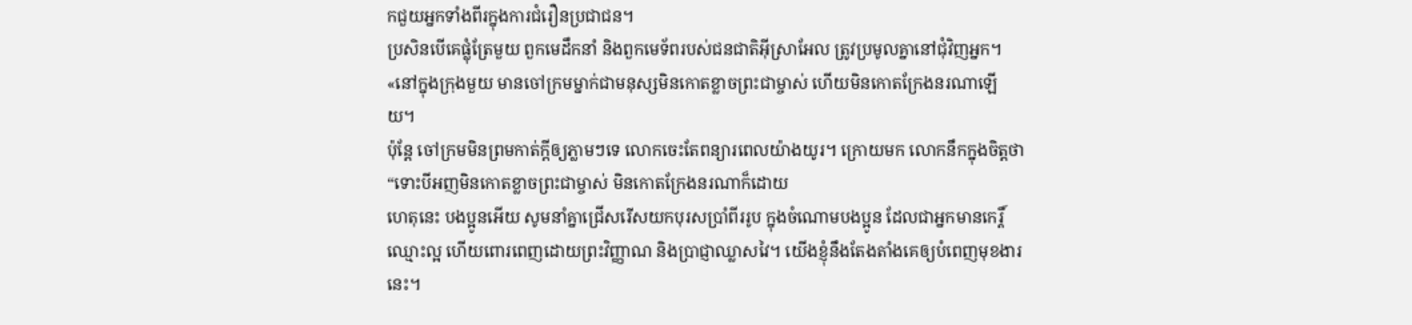កជួយអ្នកទាំងពីរក្នុងការជំរឿនប្រជាជន។
ប្រសិនបើគេផ្លុំត្រែមួយ ពួកមេដឹកនាំ និងពួកមេទ័ពរបស់ជនជាតិអ៊ីស្រាអែល ត្រូវប្រមូលគ្នានៅជុំវិញអ្នក។
«នៅក្នុងក្រុងមួយ មានចៅក្រមម្នាក់ជាមនុស្សមិនកោតខ្លាចព្រះជាម្ចាស់ ហើយមិនកោតក្រែងនរណាឡើយ។
ប៉ុន្តែ ចៅក្រមមិនព្រមកាត់ក្ដីឲ្យភ្លាមៗទេ លោកចេះតែពន្យារពេលយ៉ាងយូរ។ ក្រោយមក លោកនឹកក្នុងចិត្តថា “ទោះបីអញមិនកោតខ្លាចព្រះជាម្ចាស់ មិនកោតក្រែងនរណាក៏ដោយ
ហេតុនេះ បងប្អូនអើយ សូមនាំគ្នាជ្រើសរើសយកបុរសប្រាំពីររូប ក្នុងចំណោមបងប្អូន ដែលជាអ្នកមានកេរ្តិ៍ឈ្មោះល្អ ហើយពោរពេញដោយព្រះវិញ្ញាណ និងប្រាជ្ញាឈ្លាសវៃ។ យើងខ្ញុំនឹងតែងតាំងគេឲ្យបំពេញមុខងារនេះ។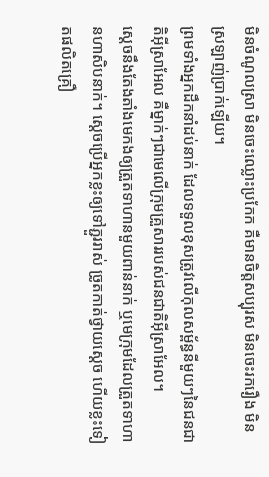មិនចំណូលស្រា មិនចេះឈ្លោះប្រកែក គឺមានចិត្តសប្បុរស មិនចេះរករឿង មិនស្រឡាញ់ប្រាក់ឡើយ។
ព្រមទាំងអ្នកដឹកនាំដប់នាក់ ដែលទទួលខុសត្រូវលើកុលសម្ព័ន្ធនីមួយៗនៃជនជាតិអ៊ីស្រាអែល គឺម្នាក់ៗជាមេលើក្រុមគ្រួសាររបស់ជនជាតិអ៊ីស្រាអែល។
ស្ដេចនឹងតែងតាំងមេកងឲ្យត្រួតទាហានមួយពាន់នាក់ ឬមេក្រុមដែលត្រួតទាហានហាសិបនាក់។ ស្ដេចប្រើអ្នកខ្លះឲ្យទៅភ្ជួររាស់ ច្រូតកាត់ថ្វាយស្ដេច ហើយខ្លះទៀតផលិតគ្រឿ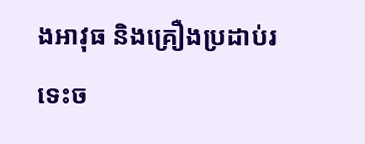ងអាវុធ និងគ្រឿងប្រដាប់រទេះច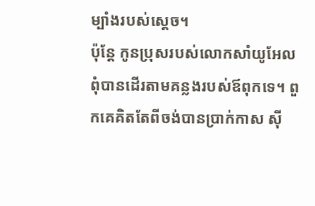ម្បាំងរបស់ស្ដេច។
ប៉ុន្តែ កូនប្រុសរបស់លោកសាំយូអែលពុំបានដើរតាមគន្លងរបស់ឪពុកទេ។ ពួកគេគិតតែពីចង់បានប្រាក់កាស ស៊ី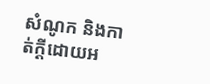សំណូក និងកាត់ក្ដីដោយអ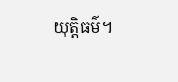យុត្តិធម៌។